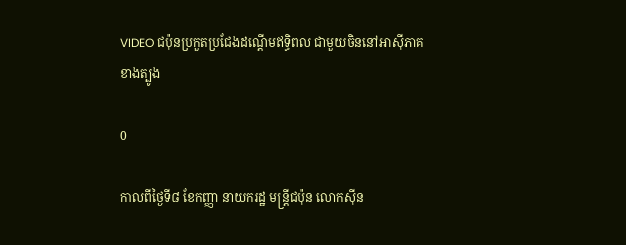VIDEO ជប៉ុនប្រកួតប្រជែងដណ្ដើមឥទ្ធិពល ជាមួយចិននៅអាស៊ីភាគខាងត្បូង

0

កាលពីថ្ងៃទី៨ ខែកញ្ញា នាយករដ្ឋ មន្ដ្រីជប៉ុន លោកស៊ីន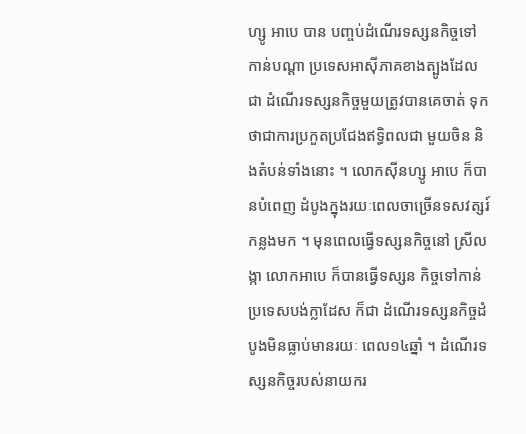ហ្សូ អាបេ បាន បញ្ចប់ដំណើរទស្សនកិច្ចទៅកាន់បណ្ដា ប្រទេសអាស៊ីភាគខាងត្បូងដែលជា ដំណើរទស្សនកិច្ចមួយត្រូវបានគេចាត់ ទុកថាជាការប្រកួតប្រជែងឥទ្ធិពលជា មួយចិន និងតំបន់ទាំងនោះ ។ លោកស៊ីនហ្សូ អាបេ ក៏បានបំពេញ ដំបូងក្នុងរយៈពេលចាច្រើនទសវត្សរ៍ កន្លងមក ។ មុនពេលធ្វើទស្សនកិច្ចនៅ ស្រីលង្កា លោកអាបេ ក៏បានធ្វើទស្សន កិច្ចទៅកាន់ប្រទេសបង់ក្លាដែស ក៏ជា ដំណើរទស្សនកិច្ចដំបូងមិនធ្លាប់មានរយៈ ពេល១៤ឆ្នាំ ។ ដំណើរទស្សនកិច្ចរបស់នាយករ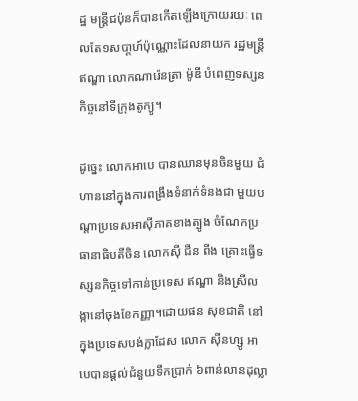ដ្ឋ មន្ដ្រីជប៉ុនក៏បានកើតឡើងក្រោយរយៈ ពេលតែ១សបា្ដហ៍ប៉ុណ្ណោះដែលនាយក រដ្ឋមន្ដ្រីឥណ្ឌា លោកណារ៉េនត្រា ម៉ូឌី បំពេញទស្សនកិច្ចនៅទីក្រុងតូក្យូ។

ដូច្នេះ លោកអាបេ បានឈានមុនចិនមួយ ជំហាននៅក្នុងការពង្រឹងទំនាក់ទំនងជា មួយបណ្ដាប្រទេសអាស៊ីភាគខាងត្បូង ចំណែកប្រធានាធិបតីចិន លោកស៊ី ជីន ពីង គ្រោះធ្វើទស្សនកិច្ចទៅកាន់ប្រទេស ឥណ្ឌា និងស្រីលង្កានៅចុងខែកញ្ញា។ដោយផន សុខជាតិ នៅក្នុងប្រទេសបង់ក្លាដែស លោក ស៊ីនហ្សូ អាបេបានផ្ដល់ជំនួយទឹកប្រាក់ ៦ពាន់លានដុល្លា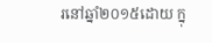រនៅឆ្នាំ២០១៥ដោយ ក្នុ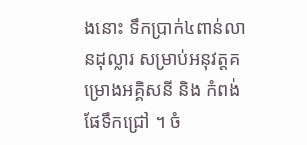ងនោះ ទឹកប្រាក់៤ពាន់លានដុល្លារ សម្រាប់អនុវត្ដគម្រោងអគ្គិសនី និង កំពង់ផែទឹកជ្រៅ ។ ចំ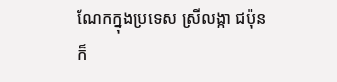ណែកក្នុងប្រទេស ស្រីលង្កា ជប៉ុនក៏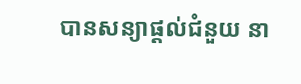បានសន្យាផ្ដល់ជំនួយ នា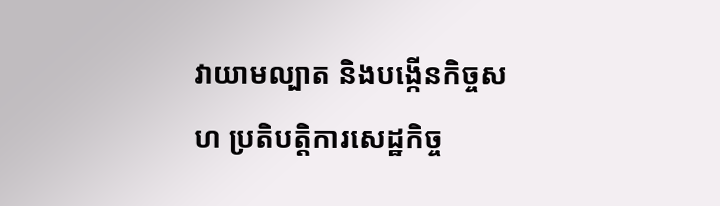វាយាមល្បាត និងបង្កើនកិច្ចសហ ប្រតិបត្ដិការសេដ្ឋកិច្ច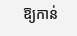ឱ្យកាន់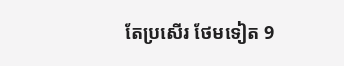តែប្រសើរ ថែមទៀត 9